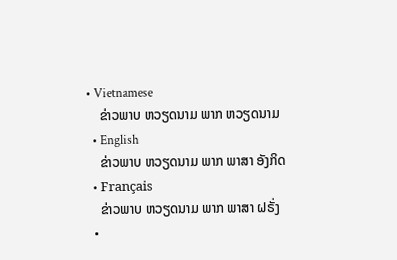• Vietnamese
    ຂ່າວພາບ ຫວຽດນາມ ພາກ ຫວຽດນາມ
  • English
    ຂ່າວພາບ ຫວຽດນາມ ພາກ ພາສາ ອັງກິດ
  • Français
    ຂ່າວພາບ ຫວຽດນາມ ພາກ ພາສາ ຝຣັ່ງ
  •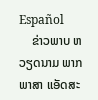Español
    ຂ່າວພາບ ຫວຽດນາມ ພາກ ພາສາ ແອັດສະ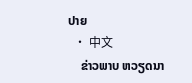ປາຍ
  • 中文
    ຂ່າວພາບ ຫວຽດນາ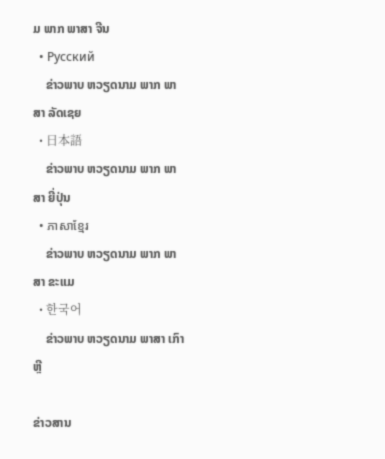ມ ພາກ ພາສາ ຈີນ
  • Русский
    ຂ່າວພາບ ຫວຽດນາມ ພາກ ພາສາ ລັດເຊຍ
  • 日本語
    ຂ່າວພາບ ຫວຽດນາມ ພາກ ພາສາ ຍີ່ປຸ່ນ
  • ភាសាខ្មែរ
    ຂ່າວພາບ ຫວຽດນາມ ພາກ ພາສາ ຂະແມ
  • 한국어
    ຂ່າວພາບ ຫວຽດນາມ ພາສາ ເກົາຫຼີ

ຂ່າວສານ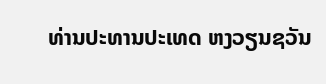ທ່ານປະທານປະເທດ ຫງວຽນຊວັນ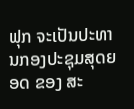ຟຸກ ຈະເປັນປະທານກອງປະຊຸມສຸດຍອດ ຂອງ ສະ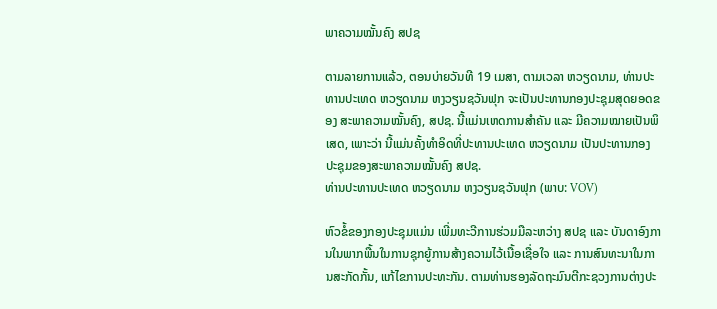ພາຄວາມໝັ້ນຄົງ ສປຊ

ຕາມລາຍການແລ້ວ, ຕອນບ່າຍວັນທີ 19 ເມສາ, ຕາມເວລາ ຫວຽດນາມ, ທ່ານປະທານປະເທດ ຫວຽດນາມ ຫງວຽນຊວັນຟຸກ ຈະເປັນປະທານກອງປະຊຸມສຸດຍອດຂອງ ສະພາຄວາມໝັ້ນຄົງ, ສປຊ. ນີ້ແມ່ນເຫດການສຳຄັນ ແລະ ມີຄວາມໝາຍເປັນພິເສດ, ເພາະວ່າ ນີ້ແມ່ນຄັ້ງທຳອິດທີ່ປະທານປະເທດ ຫວຽດນາມ ເປັນປະທານກອງປະຊຸມຂອງສະພາຄວາມໝັ້ນຄົງ ສປຊ.
ທ່ານປະທານປະເທດ ຫວຽດນາມ ຫງວຽນຊວັນຟຸກ (ພາບ: VOV)

ຫົວຂໍ້ຂອງກອງປະຊຸມແມ່ນ ເພີ່ມທະວີການຮ່ວມມືລະຫວ່າງ ສປຊ ແລະ ບັນດາອົງການໃນພາກພື້ນໃນການຊຸກຍູ້ການສ້າງຄວາມໄວ້ເນື້ອເຊື່ອໃຈ ແລະ ການສົນທະນາໃນການສະກັດກັ້ນ, ແກ້ໄຂການປະທະກັນ. ຕາມທ່ານຮອງລັດຖະມົນຕີກະຊວງການຕ່າງປະ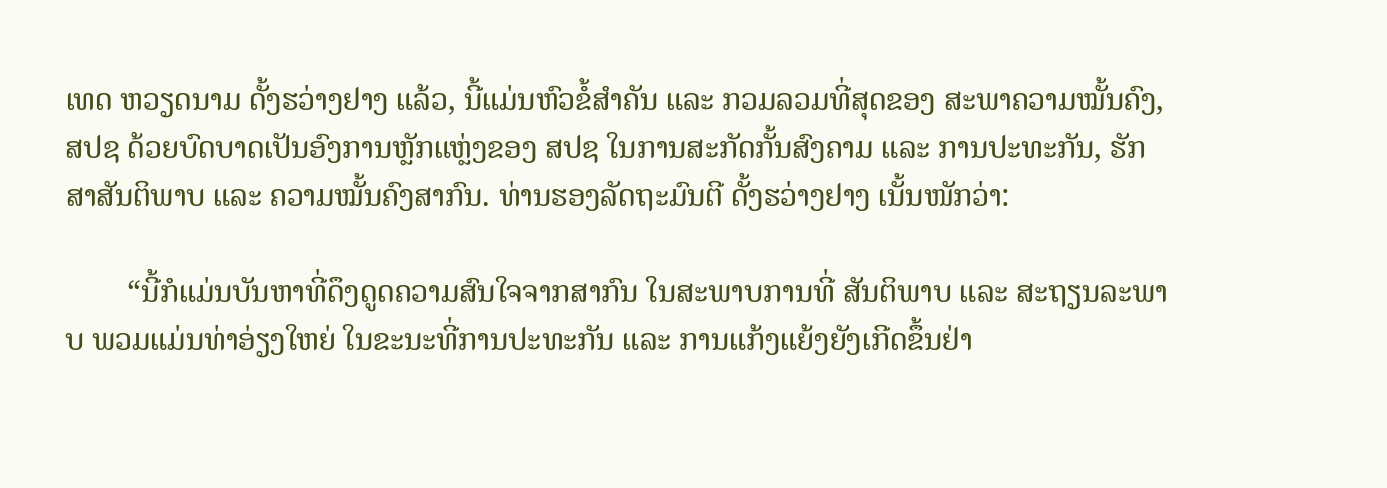ເທດ ຫວຽດນາມ ດັ້ງຮວ່າງຢາງ ແລ້ວ, ນີ້ແມ່ນຫົວຂໍ້ສຳຄັນ ແລະ ກວມລວມທີ່ສຸດຂອງ ສະພາຄວາມໝັ້ນຄົງ, ສປຊ ດ້ວຍບົດບາດເປັນອົງການຫຼັກແຫຼ່ງຂອງ ສປຊ ໃນການສະກັດກັ້ນສົງຄາມ ແລະ ການປະທະກັນ, ຮັກສາສັນຕິພາບ ແລະ ຄວາມໝັ້ນຄົງສາກົນ. ທ່ານຮອງລັດຖະມົນຕີ ດັ້ງຮວ່າງຢາງ ເນັ້ນໜັກວ່າ:

        “ນີ້ກໍແມ່ນບັນຫາທີ່ດຶງດູດຄວາມສົນໃຈຈາກສາກົນ ໃນສະພາບການທີ່ ສັນຕິພາບ ແລະ ສະຖຽນລະພາບ ພວມແມ່ນທ່າອ່ຽງໃຫຍ່ ໃນຂະນະທີ່ການປະທະກັນ ແລະ ການແກ້ງແຍ້ງຍັງເກີດຂຶ້ນຢ່າ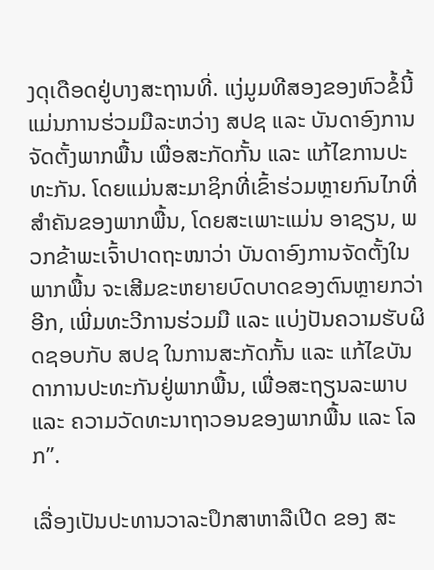ງດຸເດືອດຢູ່ບາງສະຖານທີ່. ແງ່ມູມທີສອງຂອງຫົວຂໍ້ນີ້ ແມ່ນການຮ່ວມມືລະຫວ່າງ ສປຊ ແລະ ບັນດາອົງການຈັດຕັ້ງພາກພື້ນ ເພື່ອສະກັດກັ້ນ ແລະ ແກ້ໄຂການປະທະກັນ. ໂດຍແມ່ນສະມາຊິກທີ່ເຂົ້າຮ່ວມຫຼາຍກົນໄກທີ່ສຳຄັນຂອງພາກພື້ນ, ໂດຍສະເພາະແມ່ນ ອາຊຽນ, ພວກຂ້າພະເຈົ້າປາດຖະໜາວ່າ ບັນດາອົງການຈັດຕັ້ງໃນພາກພື້ນ ຈະເສີມຂະຫຍາຍບົດບາດຂອງຕົນຫຼາຍກວ່າອີກ, ເພີ່ມທະວີການຮ່ວມມື ແລະ ແບ່ງປັນຄວາມຮັບຜິດຊອບກັບ ສປຊ ໃນການສະກັດກັ້ນ ແລະ ແກ້ໄຂບັນດາການປະທະກັນຢູ່ພາກພື້ນ, ເພື່ອສະຖຽນລະພາບ ແລະ ຄວາມວັດທະນາຖາວອນຂອງພາກພື້ນ ແລະ ໂລກ”.

ເລື່ອງເປັນປະທານວາລະປຶກສາຫາລືເປີດ ຂອງ ສະ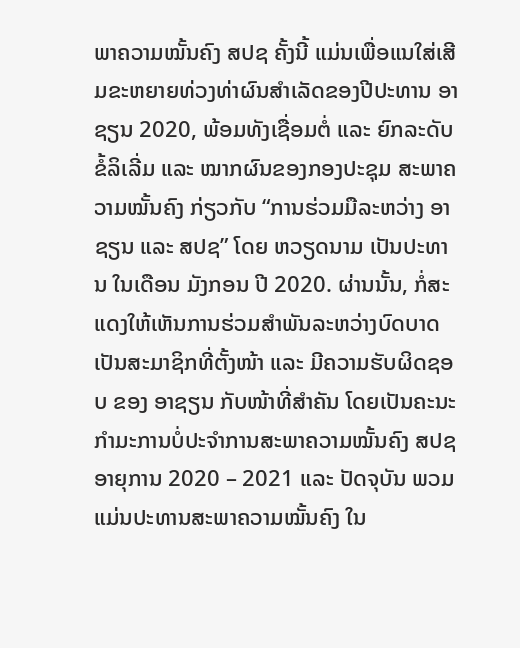ພາຄວາມໝັ້ນຄົງ ສປຊ ຄັ້ງນີ້ ແມ່ນເພື່ອແນໃສ່ເສີມຂະຫຍາຍທ່ວງທ່າຜົນສຳເລັດຂອງປີປະທານ ອາຊຽນ 2020, ພ້ອມທັງເຊື່ອມຕໍ່ ແລະ ຍົກລະດັບຂໍ້ລິເລີ່ມ ແລະ ໝາກຜົນຂອງກອງປະຊຸມ ສະພາຄວາມໝັ້ນຄົງ ກ່ຽວກັບ “ການຮ່ວມມືລະຫວ່າງ ອາຊຽນ ແລະ ສປຊ” ໂດຍ ຫວຽດນາມ ເປັນປະທານ ໃນເດືອນ ມັງກອນ ປີ 2020. ຜ່ານນັ້ນ, ກໍ່ສະແດງໃຫ້ເຫັນການຮ່ວມສຳພັນລະຫວ່າງບົດບາດເປັນສະມາຊິກທີ່ຕັ້ງໜ້າ ແລະ ມີຄວາມຮັບຜິດຊອບ ຂອງ ອາຊຽນ ກັບໜ້າທີ່ສຳຄັນ ໂດຍເປັນຄະນະກຳມະການບໍ່ປະຈຳການສະພາຄວາມໝັ້ນຄົງ ສປຊ ອາຍຸການ 2020 – 2021 ແລະ ປັດຈຸບັນ ພວມແມ່ນປະທານສະພາຄວາມໝັ້ນຄົງ ໃນ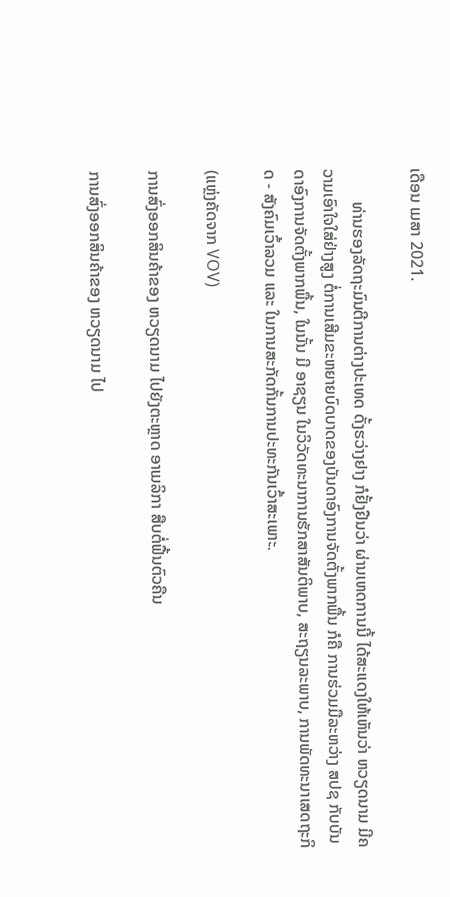ເດືອນ ເມສາ 2021.

        ທ່ານຮອງລັດຖະມົນຕີການຕ່າງປະເທດ ດັ້ງຮວ່າງຢາງ ກໍຢັ້ງຢືນວ່າ ຜ່ານເຫດການນີ້ ໄດ້ສະແດງໃຫ້ເຫັນວ່າ ຫວຽດນາມ ມີຄວາມເອົາໃຈໃສ່ຢ່າງສູງ ຕໍ່ການເສີມຂະຫຍາຍບົດບາດຂອງບັນດາອົງການຈັດຕັ້ງພາກພື້ນ ກໍຄື ການຮ່ວມມືລະຫວ່າງ ສປຊ ກັບບັນດາອົງການຈັດຕັ້ງພາກພື້ນ, ໃນນັ້ນ ມີ ອາຊຽນ ໃນວິວັດທະນາການຮັກສາສັນຕິພາບ, ສະຖຽນລະພາບ, ການພັດທະນາເສດຖະກິດ - ສັງຄົມເວົ້າລວມ ແລະ ໃນການສະກັດກັ້ນການປະທະກັນເວົ້າສະເພາະ.

(ແຫຼ່ງຄັດຈາກ VOV)

ການສົ່ງອອກສິນຄ້າຂອງ ຫວຽດນາມ ໄປຍັງຕະຫຼາດ ອາເມລິກາ ສືບຕໍ່ຟື້ນຕົວຄືນ

ການສົ່ງອອກສິນຄ້າຂອງ ຫວຽດນາມ ໄປ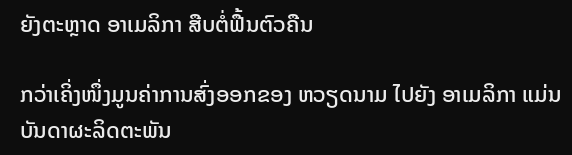ຍັງຕະຫຼາດ ອາເມລິກາ ສືບຕໍ່ຟື້ນຕົວຄືນ

ກວ່າເຄິ່ງໜຶ່ງມູນຄ່າການສົ່ງອອກຂອງ ຫວຽດນາມ ໄປຍັງ ອາເມລິກາ ແມ່ນບັນດາຜະລິດຕະພັນ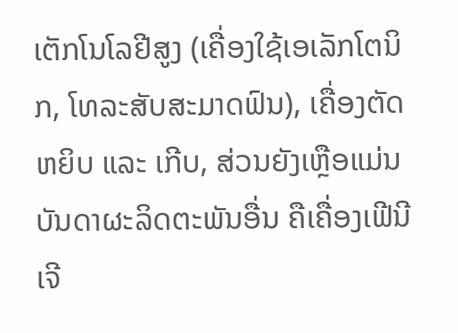ເຕັກໂນໂລຢີສູງ (ເຄື່ອງໃຊ້ເອເລັກໂຕນິກ, ໂທລະສັບສະມາດຟົນ), ເຄື່ອງຕັດຫຍິບ ແລະ ເກີບ, ສ່ວນຍັງເຫຼືອແມ່ນບັນດາຜະລິດຕະພັນອື່ນ ຄືເຄື່ອງເຟີນີເຈີ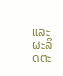ແລະ ຜະລິດຕະ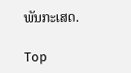ພັນກະເສດ.

Top